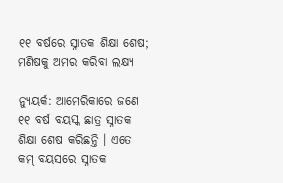୧୧ ବର୍ଷରେ ସ୍ନାତକ ଶିକ୍ଷା ଶେଷ; ମଣିଷକୁ ଅମର କରିବା ଲକ୍ଷ୍ୟ

ନ୍ୟୁୟର୍କ: ଆମେରିକାରେ ଜଣେ ୧୧ ବର୍ଷ ବୟସ୍କ ଛାତ୍ର ସ୍ନାତକ ଶିକ୍ଷା ଶେଷ କରିଛନ୍ତି । ଏତେ କମ୍‍ ବୟସରେ ସ୍ନାତକ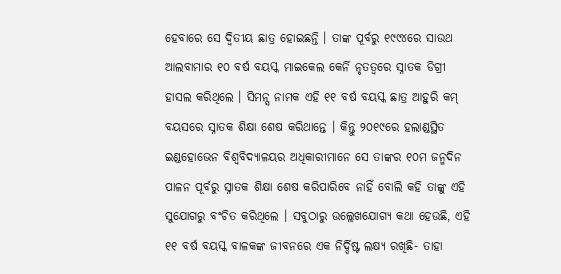ହେବାରେ ସେ ଦ୍ୱିତୀୟ ଛାତ୍ର ହୋଇଛନ୍ତି । ତାଙ୍କ ପୂର୍ବରୁ ୧୯୯୪ରେ ସାଉଥ ଆଲବାମାର ୧୦ ବର୍ଷ ବୟସ୍କ ମାଇକେଲ କେର୍ନି ନୃତତ୍ୱରେ ସ୍ନାତକ ଡିଗ୍ରୀ ହାସଲ କରିଥିଲେ । ସିମନ୍ସ ନାମକ ଏହି ୧୧ ବର୍ଷ ବୟସ୍କ ଛାତ୍ର ଆହୁରି କମ୍‍ ବୟସରେ ସ୍ନାତକ ଶିକ୍ଷା ଶେଷ କରିଥାନ୍ତେ । କିନ୍ତୁ ୨୦୧୯ରେ ହଲାଣ୍ଡସ୍ଥିତ ଇଣ୍ଡହୋଭେନ ବିଶ୍ୱବିଦ୍ୟାଳୟର ଅଧିକାରୀମାନେ ସେ ତାଙ୍କର ୧୦ମ ଜନ୍ମଦିନ ପାଳନ ପୂର୍ବରୁ ସ୍ନାତକ ଶିକ୍ଷା ଶେଷ କରିପାରିବେ ନାହିଁ ବୋଲି କହି ତାଙ୍କୁ ଏହି ସୁଯୋଗରୁ ବଂଚିତ କରିଥିଲେ । ସବୁଠାରୁ ଉଲ୍ଲେଖଯୋଗ୍ୟ କଥା ହେଉଛି, ଏହି ୧୧ ବର୍ଷ ବୟସ୍କ ବାଳକଙ୍କ ଜୀବନରେ ଏକ ନିର୍ଦ୍ଦିଷ୍ଟ ଲକ୍ଷ୍ୟ ରଖିଛି- ତାହା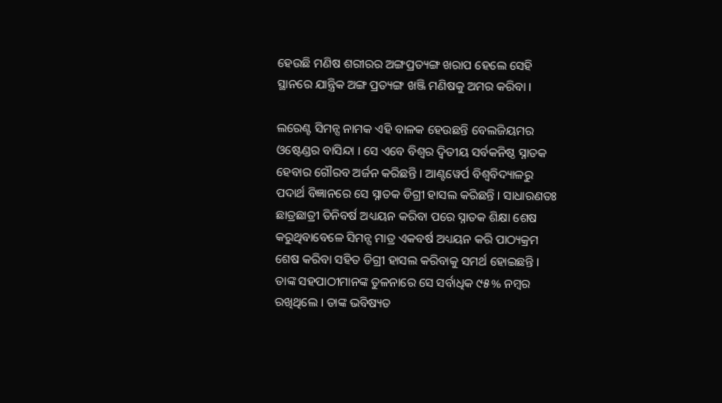ହେଉଛି ମଣିଷ ଶରୀରର ଅଙ୍ଗପ୍ରତ୍ୟଙ୍ଗ ଖରାପ ହେଲେ ସେହି ସ୍ଥାନରେ ଯାନ୍ତ୍ରିକ ଅଙ୍ଗ ପ୍ରତ୍ୟଙ୍ଗ ଖଞ୍ଜି ମଣିଷକୁ ଅମର କରିବା ।

ଲରେଣ୍ଟ ସିମନ୍ସ ନାମକ ଏହି ବାଳକ ହେଉଛନ୍ତି ବେଲଜିୟମର ଓଷ୍ଟେଣ୍ଡର ବାସିନ୍ଦା । ସେ ଏବେ ବିଶ୍ୱର ଦ୍ୱିତୀୟ ସର୍ବକନିଷ୍ଠ ସ୍ନାତକ ହେବାର ଗୌରବ ଅର୍ଜନ କରିଛନ୍ତି । ଆଣ୍ଟୱେର୍ପ ବିଶ୍ୱବିଦ୍ୟାଳରୁ ପଦାର୍ଥ ବିଜ୍ଞାନରେ ସେ ସ୍ନାତକ ଡିଗ୍ରୀ ହାସଲ କରିଛନ୍ତି । ସାଧାରଣତଃ ଛାତ୍ରଛାତ୍ରୀ ତିନିବର୍ଷ ଅଧ୍ୟୟନ କରିବା ପରେ ସ୍ନାତକ ଶିକ୍ଷା ଶେଷ କରୁଥିବାବେଳେ ସିମନ୍ସ ମାତ୍ର ଏକବର୍ଷ ଅଧ୍ୟୟନ କରି ପାଠ୍ୟକ୍ରମ ଶେଷ କରିବା ସହିତ ଡିଗ୍ରୀ ହାସଲ କରିବାକୁ ସମର୍ଥ ହୋଇଛନ୍ତି । ତାଙ୍କ ସହପାଠୀମାନଙ୍କ ତୁଳନାରେ ସେ ସର୍ବାଧିକ ୯୫% ନମ୍ବର ରଖିଥିଲେ । ତାଙ୍କ ଭବିଷ୍ୟତ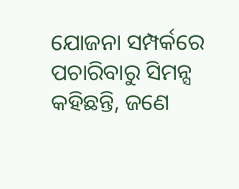ଯୋଜନା ସମ୍ପର୍କରେ ପଚାରିବାରୁ ସିମନ୍ସ କହିଛନ୍ତି, ଜଣେ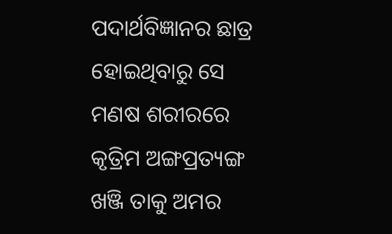ପଦାର୍ଥବିଜ୍ଞାନର ଛାତ୍ର ହୋଇଥିବାରୁ ସେ ମଣଷ ଶରୀରରେ କୃତ୍ରିମ ଅଙ୍ଗପ୍ରତ୍ୟଙ୍ଗ ଖଞ୍ଜି ତାକୁ ଅମର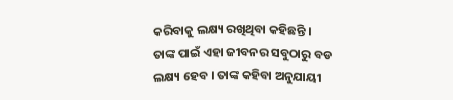କରିବାକୁ ଲକ୍ଷ୍ୟ ରଖିଥିବା କହିଛନ୍ତି । ତାଙ୍କ ପାଇଁ ଏହା ଜୀବନର ସବୁଠାରୁ ବଡ ଲକ୍ଷ୍ୟ ହେବ । ତାଙ୍କ କହିବା ଅନୁଯାୟୀ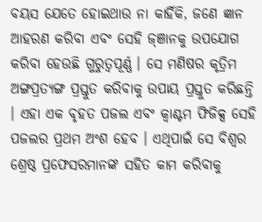ବୟସ ଯେତେ ହୋଇଥାଉ ନା କାହିଁକି, ଜଣେ ଜ୍ଞାନ ଆହରଣ କରିବା ଏବଂ ସେହି ଜ୍‍ଞାନକୁ ଉପଯୋଗ କରିବା ହେଉଛି ଗୁରୁତ୍ୱପୂର୍ଣ୍ଣ । ସେ ମଣିଷର କୃତ୍ରିମ ଅଙ୍ଗପ୍ରତ୍ୟଙ୍ଗ ପ୍ରସ୍ତୁତ କରିବାକୁ ଉପାୟ ପ୍ରସ୍ତୁତ କରିଛନ୍ତି । ଏହା ଏକ ବୃହତ ପଜଲ ଏବଂ କ୍ୱାଣ୍ଟମ ଫିଜିକ୍ସ ସେହି ପଜଲର ପ୍ରଥମ ଅଂଶ ହେବ । ଏଥିପାଇଁ ସେ ବିଶ୍ୱର ଶ୍ରେଷ୍ଠ ପ୍ରଫେସରମାନଙ୍କ ସହିତ କାମ କରିବାକୁ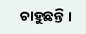ଚାହୁଛନ୍ତି ।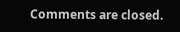Comments are closed.